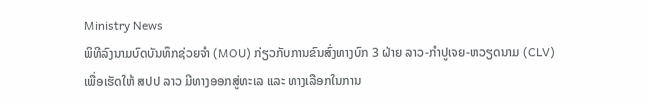Ministry News
ພິທີລົງນາມບົດບັນທຶກຊ່ວຍຈຳ (MOU) ກ່ຽວກັບການຂົນສົ່ງທາງບົກ 3 ຝ່າຍ ລາວ-ກຳປູເຈຍ-ຫວຽດນາມ (CLV)
ເພື່ອເຮັດໃຫ້ ສປປ ລາວ ມີທາງອອກສູ່ທະເລ ແລະ ທາງເລືອກໃນການ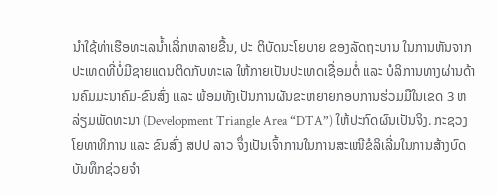ນຳໃຊ້ທ່າເຮືອທະເລນ້ຳເລິ່ກຫລາຍຂື້ນ, ປະ ຕິບັດນະໂຍບາຍ ຂອງລັດຖະບານ ໃນການຫັນຈາກປະເທດທີ່ບໍ່ມີຊາຍແດນຕິດກັບທະເລ ໃຫ້ກາຍເປັນປະເທດເຊື່ອມຕໍ່ ແລະ ບໍລິການທາງຜ່ານດ້ານຄົມມະນາຄົມ-ຂົນສົ່ງ ແລະ ພ້ອມທັງເປັນການຜັນຂະຫຍາຍກອບການຮ່ວມມືໃນເຂດ 3 ຫລ່ຽມພັດທະນາ (Development Triangle Area “DTA”) ໃຫ້ປະກົດຜົນເປັນຈິງ. ກະຊວງໂຍທາທິການ ແລະ ຂົນສົ່ງ ສປປ ລາວ ຈຶ່ງເປັນເຈົ້າການໃນການສະເໜີຂໍລິເລີ່ມໃນການສ້າງບົດບັນທຶກຊ່ວຍຈຳ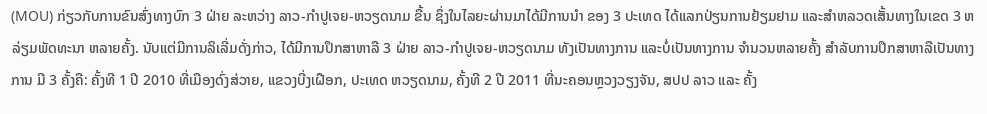(MOU) ກ່ຽວກັບການຂົນສົ່ງທາງບົກ 3 ຝ່າຍ ລະຫວ່າງ ລາວ-ກຳປູເຈຍ-ຫວຽດນາມ ຂື້ນ ຊຶ່ງໃນໄລຍະຜ່ານມາໄດ້ມີການນຳ ຂອງ 3 ປະເທດ ໄດ້ແລກປ່ຽນການຢ້ຽມຢາມ ແລະສຳຫລວດເສັ້ນທາງໃນເຂດ 3 ຫລ່ຽມພັດທະນາ ຫລາຍຄັ້ງ. ນັບແຕ່ມີການລິເລີ່ມດັ່ງກ່າວ, ໄດ້ມີການປຶກສາຫາລື 3 ຝ່າຍ ລາວ-ກຳປູເຈຍ-ຫວຽດນາມ ທັງເປັນທາງການ ແລະບໍ່ເປັນທາງການ ຈຳນວນຫລາຍຄັ້ງ ສຳລັບການປຶກສາຫາລືເປັນທາງການ ມີ 3 ຄັ້ງຄື: ຄັ້ງທີ 1 ປີ 2010 ທີ່ເມືອງດົ່ງສ່ວາຍ, ແຂວງບີ່ງເຝືອກ, ປະເທດ ຫວຽດນາມ, ຄັ້ງທີ 2 ປີ 2011 ທີ່ນະຄອນຫຼວງວຽງຈັນ, ສປປ ລາວ ແລະ ຄັ້ງ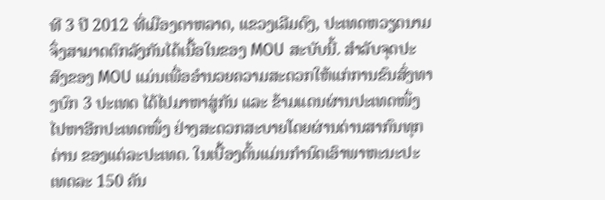ທີ 3 ປີ 2012 ທີ່ເມືອງດາຫລາດ, ແຂວງເລີມດົງ, ປະເທດຫວຽດນາມ ຈຶ່ງສາມາດຕົກລັງກັນໄດ້ເນື້ອໃນຂອງ MOU ສະບັບນີ້. ສຳລັບຈຸດປະສົງຂອງ MOU ແມ່ນເພື່ອອຳນວຍຄວາມສະດວກໃຫ້ແກ່ການຂົນສົ່ງທາງບົກ 3 ປະເທດ ໄດ້ໄປມາຫາສູ່ກັນ ແລະ ຂ້າມແດນຜ່ານປະເທດໜຶ່ງ ໄປຫາອີກປະເທດໜຶ່ງ ຢ່າງສະດວກສະບາຍໂດຍຜ່ານດ່ານສາກົນທຸກດ່ານ ຂອງແຕ່ລະປະເທດ. ໃນເບື້ອງຕົ້ນແມ່ນກຳນົດເອົາພາຫະນະປະເທດລະ 150 ຄັນ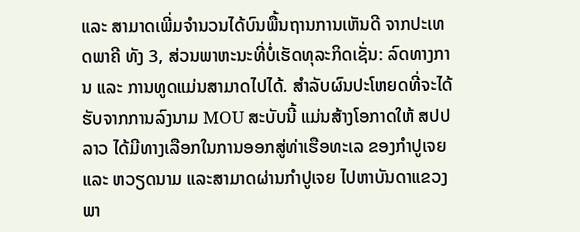ແລະ ສາມາດເພີ່ມຈຳນວນໄດ້ບົນພື້ນຖານການເຫັນດີ ຈາກປະເທດພາຄີ ທັງ 3, ສ່ວນພາຫະນະທີ່ບໍ່ເຮັດທຸລະກິດເຊັ່ນ: ລົດທາງການ ແລະ ການທູດແມ່ນສາມາດໄປໄດ້. ສຳລັບຜົນປະໂຫຍດທີ່ຈະໄດ້ຮັບຈາກການລົງນາມ MOU ສະບັບນີ້ ແມ່ນສ້າງໂອກາດໃຫ້ ສປປ ລາວ ໄດ້ມີທາງເລືອກໃນການອອກສູ່ທ່າເຮືອທະເລ ຂອງກຳປູເຈຍ ແລະ ຫວຽດນາມ ແລະສາມາດຜ່ານກຳປູເຈຍ ໄປຫາບັນດາແຂວງພາ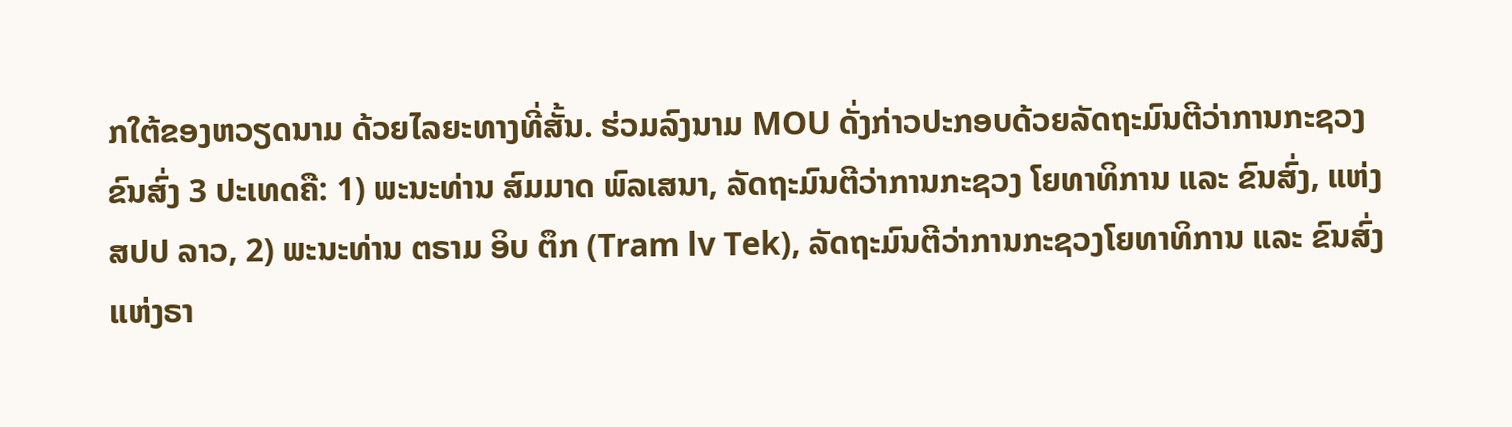ກໃຕ້ຂອງຫວຽດນາມ ດ້ວຍໄລຍະທາງທີ່ສັ້ນ. ຮ່ວມລົງນາມ MOU ດັ່ງກ່າວປະກອບດ້ວຍລັດຖະມົນຕີວ່າການກະຊວງຂົນສົ່ງ 3 ປະເທດຄື: 1) ພະນະທ່ານ ສົມມາດ ພົລເສນາ, ລັດຖະມົນຕີວ່າການກະຊວງ ໂຍທາທິການ ແລະ ຂົນສົ່ງ, ແຫ່ງ ສປປ ລາວ, 2) ພະນະທ່ານ ຕຣາມ ອິບ ຕຶກ (Tram lv Tek), ລັດຖະມົນຕີວ່າການກະຊວງໂຍທາທິການ ແລະ ຂົນສົ່ງ ແຫ່ງຣາ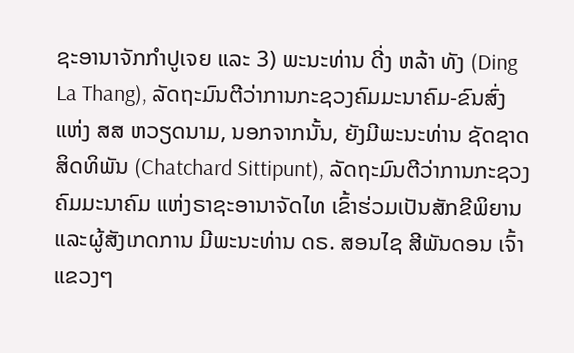ຊະອານາຈັກກຳປູເຈຍ ແລະ 3) ພະນະທ່ານ ດີ່ງ ຫລ້າ ທັງ (Ding La Thang), ລັດຖະມົນຕີວ່າການກະຊວງຄົມມະນາຄົມ-ຂົນສົ່ງ ແຫ່ງ ສສ ຫວຽດນາມ, ນອກຈາກນັ້ນ, ຍັງມີພະນະທ່ານ ຊັດຊາດ ສິດທິພັນ (Chatchard Sittipunt), ລັດຖະມົນຕີວ່າການກະຊວງຄົມມະນາຄົມ ແຫ່ງຣາຊະອານາຈັດໄທ ເຂົ້າຮ່ວມເປັນສັກຂີພິຍານ ແລະຜູ້ສັງເກດການ ມີພະນະທ່ານ ດຣ. ສອນໄຊ ສີພັນດອນ ເຈົ້າແຂວງໆ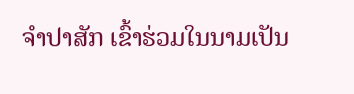ຈຳປາສັກ ເຂົ້າຮ່ວມໃນນາມເປັນ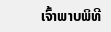ເຈົ້າພາບພິທີ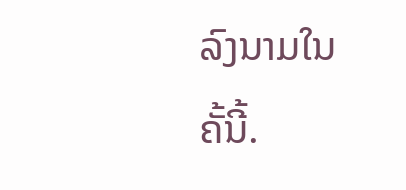ລົງນາມໃນຄັ້ນີ້.